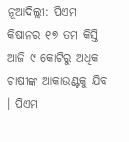ନୂଆଦିଲ୍ଲୀ: ପିଏମ କିଷାନର ୧୭ ତମ କିସ୍ତି ଆଜି ୯ କୋଟିରୁ ଅଧିକ ଚାଷୀଙ୍କ ଆକାଉଣ୍ଟକୁ ଯିବ । ପିଏମ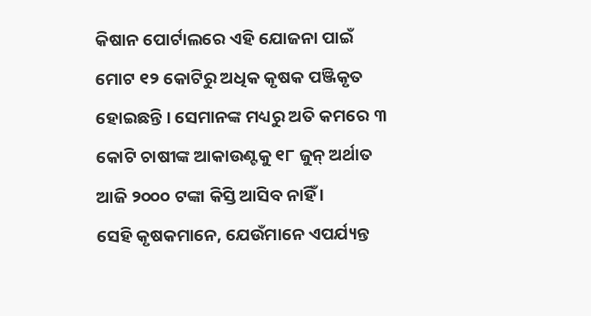କିଷାନ ପୋର୍ଟାଲରେ ଏହି ଯୋଜନା ପାଇଁ ମୋଟ ୧୨ କୋଟିରୁ ଅଧିକ କୃଷକ ପଞ୍ଜିକୃତ ହୋଇଛନ୍ତି । ସେମାନଙ୍କ ମଧ୍ୟରୁ ଅତି କମରେ ୩ କୋଟି ଚାଷୀଙ୍କ ଆକାଉଣ୍ଟକୁ ୧୮ ଜୁନ୍ ଅର୍ଥାତ ଆଜି ୨୦୦୦ ଟଙ୍କା କିସ୍ତି ଆସିବ ନାହିଁ ।
ସେହି କୃଷକମାନେ, ଯେଉଁମାନେ ଏପର୍ଯ୍ୟନ୍ତ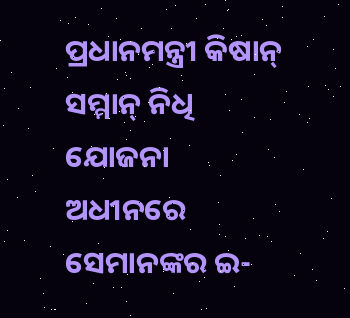ପ୍ରଧାନମନ୍ତ୍ରୀ କିଷାନ୍ ସମ୍ମାନ୍ ନିଧି ଯୋଜନା ଅଧୀନରେ ସେମାନଙ୍କର ଇ-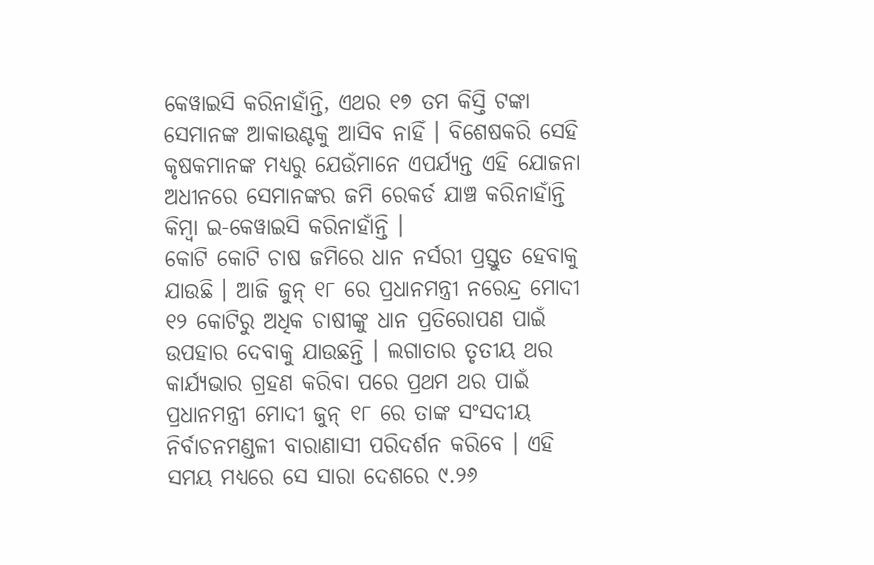କେୱାଇସି କରିନାହାଁନ୍ତି, ଏଥର ୧୭ ତମ କିସ୍ତି ଟଙ୍କା ସେମାନଙ୍କ ଆକାଉଣ୍ଟକୁ ଆସିବ ନାହିଁ । ବିଶେଷକରି ସେହି କୃଷକମାନଙ୍କ ମଧ୍ୟରୁ ଯେଉଁମାନେ ଏପର୍ଯ୍ୟନ୍ତ ଏହି ଯୋଜନା ଅଧୀନରେ ସେମାନଙ୍କର ଜମି ରେକର୍ଡ ଯାଞ୍ଚ କରିନାହାଁନ୍ତି କିମ୍ବା ଇ-କେୱାଇସି କରିନାହାଁନ୍ତି ।
କୋଟି କୋଟି ଚାଷ ଜମିରେ ଧାନ ନର୍ସରୀ ପ୍ରସ୍ତୁତ ହେବାକୁ ଯାଉଛି । ଆଜି ଜୁନ୍ ୧୮ ରେ ପ୍ରଧାନମନ୍ତ୍ରୀ ନରେନ୍ଦ୍ର ମୋଦୀ ୧୨ କୋଟିରୁ ଅଧିକ ଚାଷୀଙ୍କୁ ଧାନ ପ୍ରତିରୋପଣ ପାଇଁ ଉପହାର ଦେବାକୁ ଯାଉଛନ୍ତି । ଲଗାତାର ତୃତୀୟ ଥର କାର୍ଯ୍ୟଭାର ଗ୍ରହଣ କରିବା ପରେ ପ୍ରଥମ ଥର ପାଇଁ ପ୍ରଧାନମନ୍ତ୍ରୀ ମୋଦୀ ଜୁନ୍ ୧୮ ରେ ତାଙ୍କ ସଂସଦୀୟ ନିର୍ବାଚନମଣ୍ଡଳୀ ବାରାଣାସୀ ପରିଦର୍ଶନ କରିବେ । ଏହି ସମୟ ମଧ୍ୟରେ ସେ ସାରା ଦେଶରେ ୯.୨୬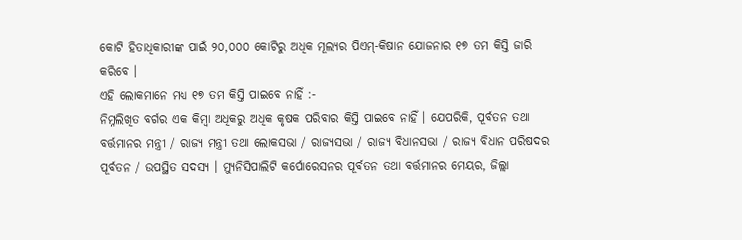କୋଟି ହିତାଧିକାରୀଙ୍କ ପାଇଁ ୨୦,୦୦୦ କୋଟିରୁ ଅଧିକ ମୂଲ୍ୟର ପିଏମ୍-କିଷାନ ଯୋଜନାର ୧୭ ତମ କିସ୍ତି ଜାରି କରିବେ ।
ଏହି ଲୋକମାନେ ମଧ୍ୟ ୧୭ ତମ କିସ୍ତି ପାଇବେ ନାହିଁ :-
ନିମ୍ନଲିଖିତ ବର୍ଗର ଏକ କିମ୍ବା ଅଧିକରୁ ଅଧିକ କୃଷକ ପରିବାର କିସ୍ତି ପାଇବେ ନାହିଁ । ଯେପରିକି, ପୂର୍ବତନ ତଥା ବର୍ତ୍ତମାନର ମନ୍ତ୍ରୀ / ରାଜ୍ୟ ମନ୍ତ୍ରୀ ତଥା ଲୋକସଭା / ରାଜ୍ୟସଭା / ରାଜ୍ୟ ବିଧାନସଭା / ରାଜ୍ୟ ବିଧାନ ପରିଷଦର ପୂର୍ବତନ / ଉପସ୍ଥିତ ସଦସ୍ୟ । ମ୍ୟୁନିସିପାଲିଟି କର୍ପୋରେସନର ପୂର୍ବତନ ତଥା ବର୍ତ୍ତମାନର ମେୟର, ଜିଲ୍ଲା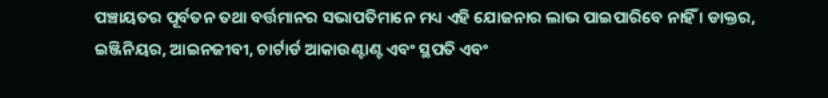ପଞ୍ଚାୟତର ପୂର୍ବତନ ତଥା ବର୍ତ୍ତମାନର ସଭାପତିମାନେ ମଧ୍ୟ ଏହି ଯୋଜନାର ଲାଭ ପାଇପାରିବେ ନାହିଁ । ଡାକ୍ତର, ଇଞ୍ଜିନିୟର, ଆଇନଜୀବୀ, ଚାର୍ଟାର୍ଡ ଆକାଉଣ୍ଟାଣ୍ଟ ଏବଂ ସ୍ଥପତି ଏବଂ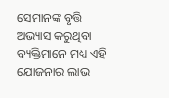ସେମାନଙ୍କ ବୃତ୍ତି ଅଭ୍ୟାସ କରୁଥିବା ବ୍ୟକ୍ତିମାନେ ମଧ୍ୟ ଏହି ଯୋଜନାର ଲାଭ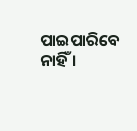ପାଇପାରିବେ ନାହିଁ ।